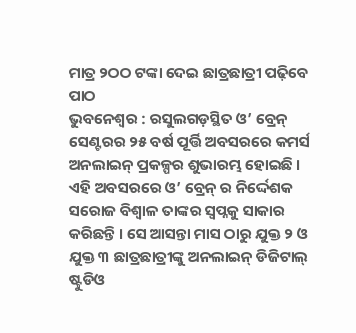ମାତ୍ର ୨ଠଠ ଟଙ୍କା ଦେଇ ଛାତ୍ରଛାତ୍ରୀ ପଢ଼ିବେ ପାଠ
ଭୁବନେଶ୍ୱର : ରସୁଲଗଡ଼ସ୍ଥିତ ଓ’ ବ୍ରେନ୍ ସେଣ୍ଟରର ୨୫ ବର୍ଷ ପୂର୍ତ୍ତି ଅବସରରେ କମର୍ସ ଅନଲାଇନ୍ ପ୍ରକଳ୍ପର ଶୁଭାରମ୍ଭ ହୋଇଛି । ଏହି ଅବସରରେ ଓ’ ବ୍ରେନ୍ ର ନିର୍ଦ୍ଦେଶକ ସରୋଜ ବିଶ୍ୱାଳ ତାଙ୍କର ସ୍ୱପ୍ନକୁ ସାକାର କରିଛନ୍ତି । ସେ ଆସନ୍ତା ମାସ ଠାରୁ ଯୁକ୍ତ ୨ ଓ ଯୁକ୍ତ ୩ ଛାତ୍ରଛାତ୍ରୀଙ୍କୁ ଅନଲାଇନ୍ ଡିଜିଟାଲ୍ ଷ୍ଟୁଡିଓ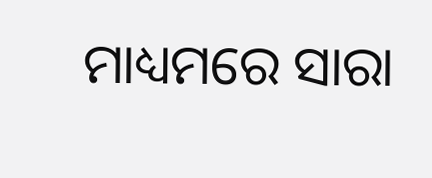ମାଧ୍ୟମରେ ସାରା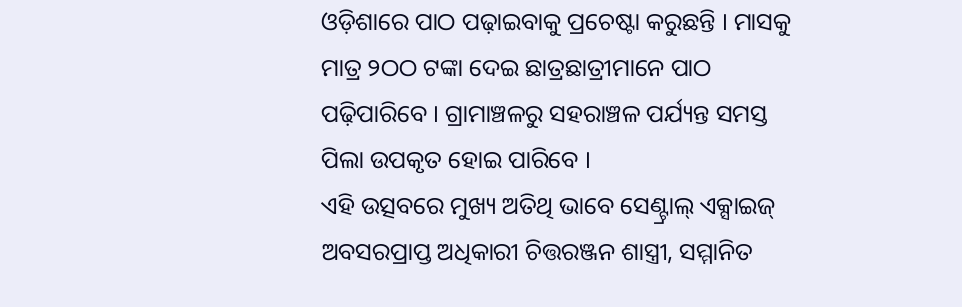ଓଡ଼ିଶାରେ ପାଠ ପଢ଼ାଇବାକୁ ପ୍ରଚେଷ୍ଟା କରୁଛନ୍ତି । ମାସକୁ ମାତ୍ର ୨ଠଠ ଟଙ୍କା ଦେଇ ଛାତ୍ରଛାତ୍ରୀମାନେ ପାଠ ପଢ଼ିପାରିବେ । ଗ୍ରାମାଞ୍ଚଳରୁ ସହରାଞ୍ଚଳ ପର୍ଯ୍ୟନ୍ତ ସମସ୍ତ ପିଲା ଉପକୃତ ହୋଇ ପାରିବେ ।
ଏହି ଉତ୍ସବରେ ମୁଖ୍ୟ ଅତିଥି ଭାବେ ସେଣ୍ଟ୍ରାଲ୍ ଏକ୍ସାଇଜ୍ ଅବସରପ୍ରାପ୍ତ ଅଧିକାରୀ ଚିତ୍ତରଞ୍ଜନ ଶାସ୍ତ୍ରୀ, ସମ୍ମାନିତ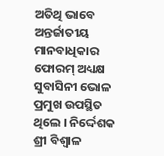ଅତିଥି ଭାବେ ଅନ୍ତର୍ଜାତୀୟ ମାନବାଧିକାର ଫୋରମ୍ ଅଧ୍ୟକ୍ଷ ସୁବାସିନୀ ଭୋଳ ପ୍ରମୁଖ ଉପସ୍ଥିତ ଥିଲେ । ନିର୍ଦ୍ଦେଶକ ଶ୍ରୀ ବିଶ୍ୱାଳ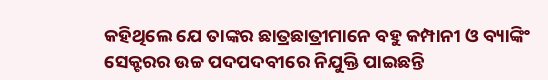କହିଥିଲେ ଯେ ତାଙ୍କର ଛାତ୍ରଛାତ୍ରୀମାନେ ବହୁ କମ୍ପାନୀ ଓ ବ୍ୟାଙ୍କିଂ ସେକ୍ଟରର ଉଚ୍ଚ ପଦପଦବୀରେ ନିଯୁକ୍ତି ପାଇଛନ୍ତି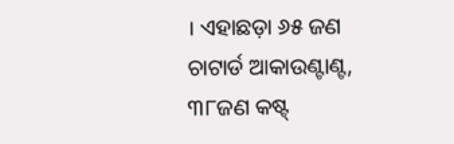। ଏହାଛଡ଼ା ୬୫ ଜଣ ଚାଟାର୍ଡ ଆକାଉଣ୍ଟାଣ୍ଟ, ୩୮ଜଣ କଷ୍ଟ୍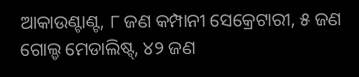ଆକାଉଣ୍ଟାଣ୍ଟ, ୮ ଜଣ କମ୍ପାନୀ ସେକ୍ରେଟାରୀ, ୫ ଜଣ ଗୋଲ୍ଡ ମେଡାଲିଷ୍ଟ୍, ୪୨ ଜଣ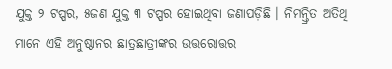ଯୁକ୍ତ ୨ ଟପ୍ପର, ୫ଜଣ ଯୁକ୍ତ ୩ ଟପ୍ପର ହୋଇଥିବା ଜଣାପଡ଼ିଛି । ନିମନ୍ତ୍ରିତ ଅତିଥି ମାନେ ଏହି ଅନୁଷ୍ଠାନର ଛାତ୍ରଛାତ୍ରୀଙ୍କର ଉତ୍ତରୋତ୍ତର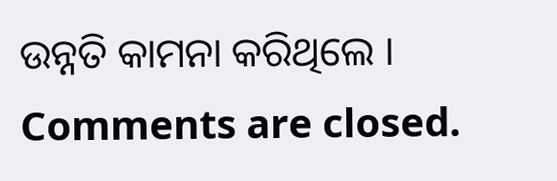ଉନ୍ନତି କାମନା କରିଥିଲେ ।
Comments are closed.